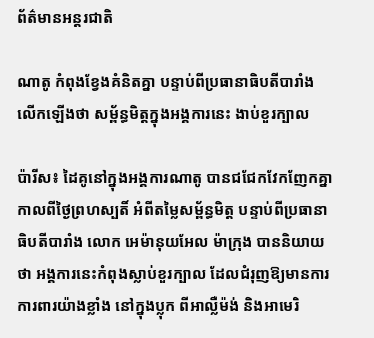ព័ត៌មានអន្តរជាតិ

ណាតូ កំពុងខ្វែងគំនិតគ្នា បន្ទាប់ពីប្រធានាធិបតីបារាំង លើកឡើងថា សម្ព័ន្ធមិត្តក្នុងអង្គការនេះ ងាប់ខួរក្បាល

ប៉ារីស៖ ដៃគូនៅក្នុងអង្គការណាតូ បានជជែកវែកញែកគ្នា កាលពីថ្ងៃព្រហស្បតិ៍ អំពីតម្លៃសម្ព័ន្ធមិត្ត បន្ទាប់ពីប្រធានាធិបតីបារាំង លោក អេម៉ានុយអែល ម៉ាក្រុង បាននិយាយថា អង្គការនេះកំពុងស្លាប់ខួរក្បាល ដែលជំរុញឱ្យមានការការពារយ៉ាងខ្លាំង នៅក្នុងប្លុក ពីអាល្លឺម៉ង់ និងអាមេរិ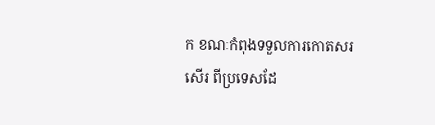ក ខណៈកំពុងទទួលការកោតសរសើរ ពីប្រទេសដែ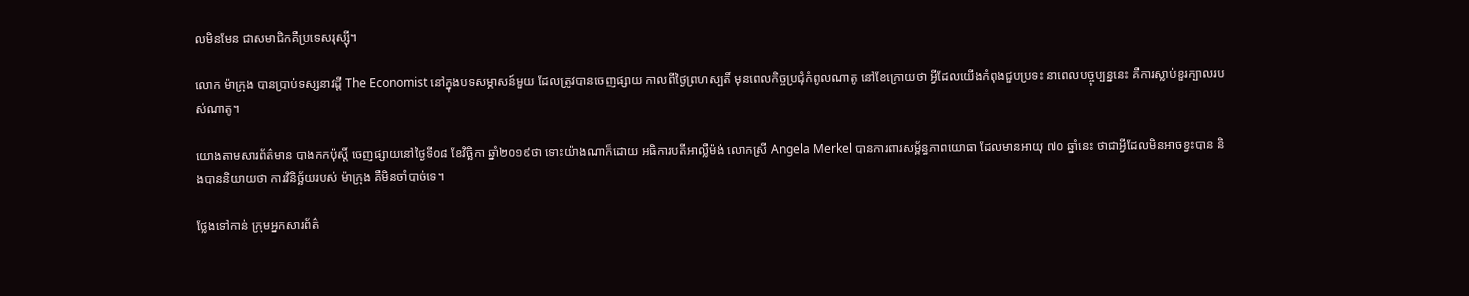លមិនមែន ជាសមាជិកគឺប្រទេសរុស្ស៊ី។

លោក ម៉ាក្រុង បានប្រាប់ទស្សនាវដ្តី The Economist នៅក្នុងបទសម្ភាសន៍មួយ ដែលត្រូវបានចេញផ្សាយ កាលពីថ្ងៃព្រហស្បតិ៍ មុនពេលកិច្ចប្រជុំកំពូលណាតូ នៅខែក្រោយថា អ្វីដែលយើងកំពុងជួបប្រទះ នាពេលបច្ចុប្បន្ននេះ គឺការស្លាប់ខួរក្បាលរបស់ណាតូ។

យោងតាមសារព័ត៌មាន បាងកកប៉ុស្តិ៍ ចេញផ្សាយនៅថ្ងៃទី០៨ ខែវិច្ឆិកា ឆ្នាំ២០១៩ថា ទោះយ៉ាងណាក៏ដោយ អធិការបតីអាល្លឺម៉ង់ លោកស្រី Angela Merkel បានការពារសម្ព័ន្ធភាពយោធា ដែលមានអាយុ ៧០ ឆ្នាំនេះ ថាជាអ្វីដែលមិនអាចខ្វះបាន និងបាននិយាយថា ការវិនិច្ឆ័យរបស់ ម៉ាក្រុង គឺមិនចាំបាច់ទេ។

ថ្លែងទៅកាន់ ក្រុមអ្នកសារព័ត៌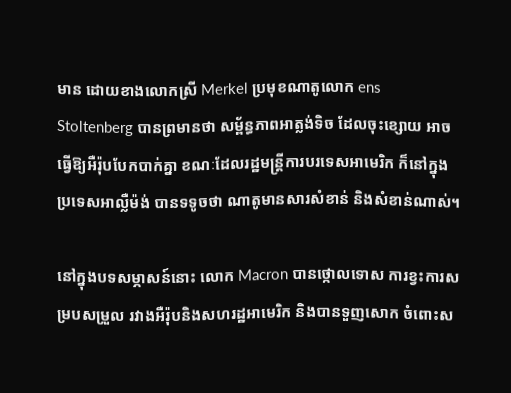មាន ដោយខាងលោកស្រី Merkel ប្រមុខណាតូលោក ens Stoltenberg បានព្រមានថា សម្ព័ន្ធភាពអាត្លង់ទិច ដែលចុះខ្សោយ អាចធ្វើឱ្យអឺរ៉ុបបែកបាក់គ្នា ខណៈដែលរដ្ឋមន្រ្តីការបរទេសអាមេរិក ក៏នៅក្នុងប្រទេសអាល្លឺម៉ង់ បានទទូចថា ណាតូមានសារសំខាន់ និងសំខាន់ណាស់។

នៅក្នុងបទសម្ភាសន៍នោះ លោក Macron បានថ្កោលទោស ការខ្វះការសម្របសម្រួល រវាងអឺរ៉ុបនិងសហរដ្ឋអាមេរិក និងបានទួញសោក ចំពោះស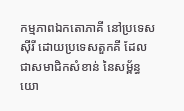កម្មភាពឯកតោភាគី នៅប្រទេសស៊ីរី ដោយប្រទេសតួកគី ដែលជាសមាជិកសំខាន់ នៃសម្ព័ន្ធយោ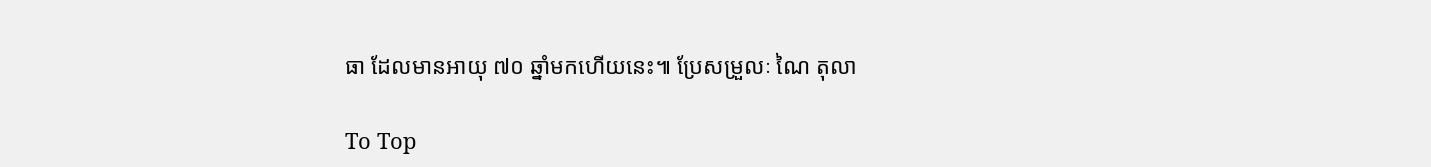ធា ដែលមានអាយុ ៧០ ឆ្នាំមកហើយនេះ៕ ប្រែសម្រួលៈ ណៃ តុលា

To Top